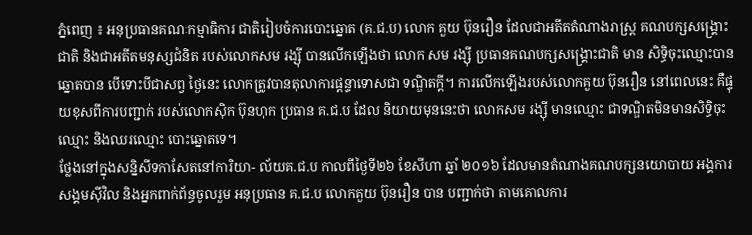ភ្នំពេញ ៖ អនុប្រធានគណៈកម្មាធិការ ជាតិរៀបចំការបោះឆ្នោត (គ.ជ.ប) លោក គួយ ប៊ុនរឿន ដែលជាអតីតតំណាងរាស្ត្រ គណបក្សសង្គ្រោះជាតិ និងជាអតីតមនុស្សជំនិត របស់លោកសម រង្ស៊ី បានលើកឡើងថា លោក សម រង្ស៊ី ប្រធានគណបក្សសង្គ្រោះជាតិ មាន សិទ្ធិចុះឈ្មោះបានឆ្នោតបាន បើទោះបីជាសព្វ ថ្ងៃនេះ លោកត្រូវបានតុលាការផ្តន្ទាទោសជា ទណ្ឌិតក្តី។ ការលើកឡើងរបស់លោកគួយ ប៊ុនរឿន នៅពេលនេះ គឺផ្ទុយខុសពីការបញ្ជាក់ របស់លោកស៊ិក ប៊ុនហុក ប្រធាន គ.ជ.ប ដែល និយាយមុននេះថា លោកសម រង្ស៊ី មានឈ្មោះ ជាទណ្ឌិតមិនមានសិទ្ធិចុះឈ្មោះ និងឈរឈ្មោះ បោះឆ្នោតទេ។
ថ្លែងនៅក្នុងសន្និសីទកាសែតនៅការិយា- ល័យគ.ជ.ប កាលពីថ្ងៃទី២៦ ខែសីហា ឆ្នាំ ២០១៦ ដែលមានតំណាងគណបក្សនយោបាយ អង្គការសង្គមស៊ីវិល និងអ្នកពាក់ព័ន្ធចូលរួម អនុប្រធាន គ.ជ.ប លោកគួយ ប៊ុនរឿន បាន បញ្ជាក់ថា តាមគោលការ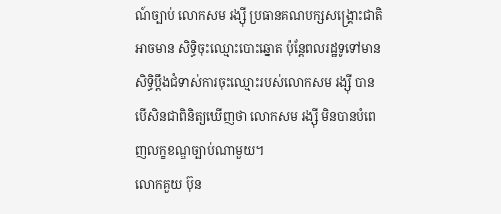ណ៍ច្បាប់ លោកសម រង្ស៊ី ប្រធានគណបក្សសង្គ្រោះជាតិ អាចមាន សិទ្ធិចុះឈ្មោះបោះឆ្នោត ប៉ុន្តែពលរដ្ឋទូទៅមាន សិទ្ធិប្តឹងជំទាស់ការចុះឈ្មោះរបស់លោកសម រង្ស៊ី បាន បើសិនជាពិនិត្យឃើញថា លោកសម រង្ស៊ី មិនបានបំពេញលក្ខខណ្ឌច្បាប់ណាមួយ។
លោកគួយ ប៊ុន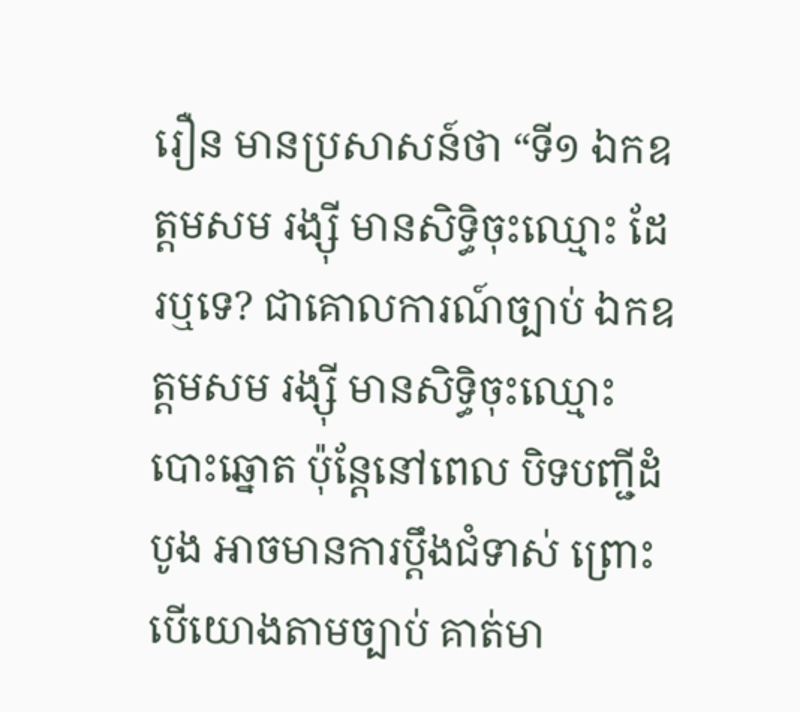រឿន មានប្រសាសន៍ថា “ទី១ ឯកឧត្តមសម រង្ស៊ី មានសិទ្ធិចុះឈ្មោះ ដែរឬទេ? ជាគោលការណ៍ច្បាប់ ឯកឧត្តមសម រង្ស៊ី មានសិទ្ធិចុះឈ្មោះបោះឆ្នោត ប៉ុន្តែនៅពេល បិទបញ្ជីដំបូង អាចមានការប្តឹងជំទាស់ ព្រោះ បើយោងតាមច្បាប់ គាត់មា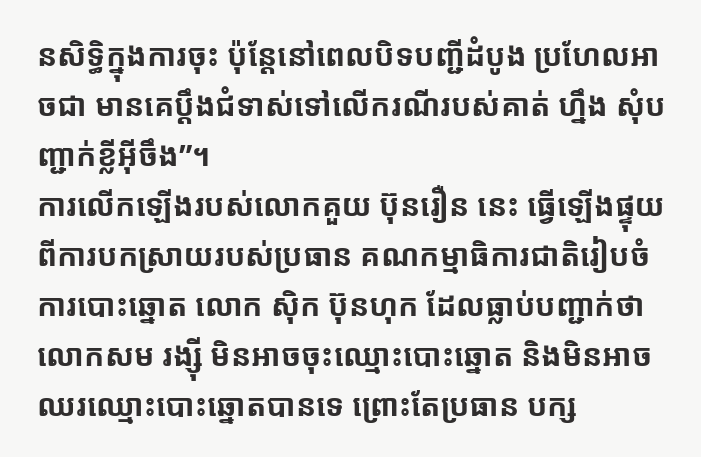នសិទ្ធិក្នុងការចុះ ប៉ុន្តែនៅពេលបិទបញ្ជីដំបូង ប្រហែលអាចជា មានគេប្តឹងជំទាស់ទៅលើករណីរបស់គាត់ ហ្នឹង សុំបញ្ជាក់ខ្លីអ៊ីចឹង”។
ការលើកឡើងរបស់លោកគួយ ប៊ុនរឿន នេះ ធ្វើឡើងផ្ទុយពីការបកស្រាយរបស់ប្រធាន គណកម្មាធិការជាតិរៀបចំការបោះឆ្នោត លោក ស៊ិក ប៊ុនហុក ដែលធ្លាប់បញ្ជាក់ថា លោកសម រង្ស៊ី មិនអាចចុះឈ្មោះបោះឆ្នោត និងមិនអាច ឈរឈ្មោះបោះឆ្នោតបានទេ ព្រោះតែប្រធាន បក្ស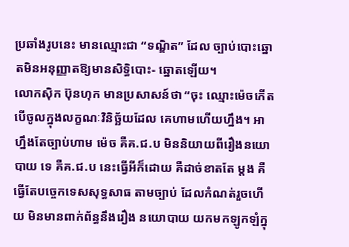ប្រឆាំងរូបនេះ មានឈ្មោះជា “ទណ្ឌិត” ដែល ច្បាប់បោះឆ្នោតមិនអនុញ្ញាតឱ្យមានសិទ្ធិបោះ- ឆ្នោតឡើយ។
លោកស៊ិក ប៊ុនហុក មានប្រសាសន៍ថា “ចុះ ឈ្មោះម៉េចកើតបើចូលក្នុងលក្ខណៈវិនិច្ឆ័យដែល គេហាមហើយហ្នឹង។ អាហ្នឹងតែច្បាប់ហាម ម៉េច គឺគ.ជ.ប មិននិយាយពីរឿងនយោបាយ ទេ គឺគ.ជ.ប នេះធ្វើអីក៏ដោយ គឺដាច់ខាតតែ ម្តង គឺធ្វើតែបច្ចេកទេសសុទ្ធសាធ តាមច្បាប់ ដែលកំណត់រួចហើយ មិនមានពាក់ព័ន្ធនឹងរឿង នយោបាយ យកមកឡូកឡំក្នុ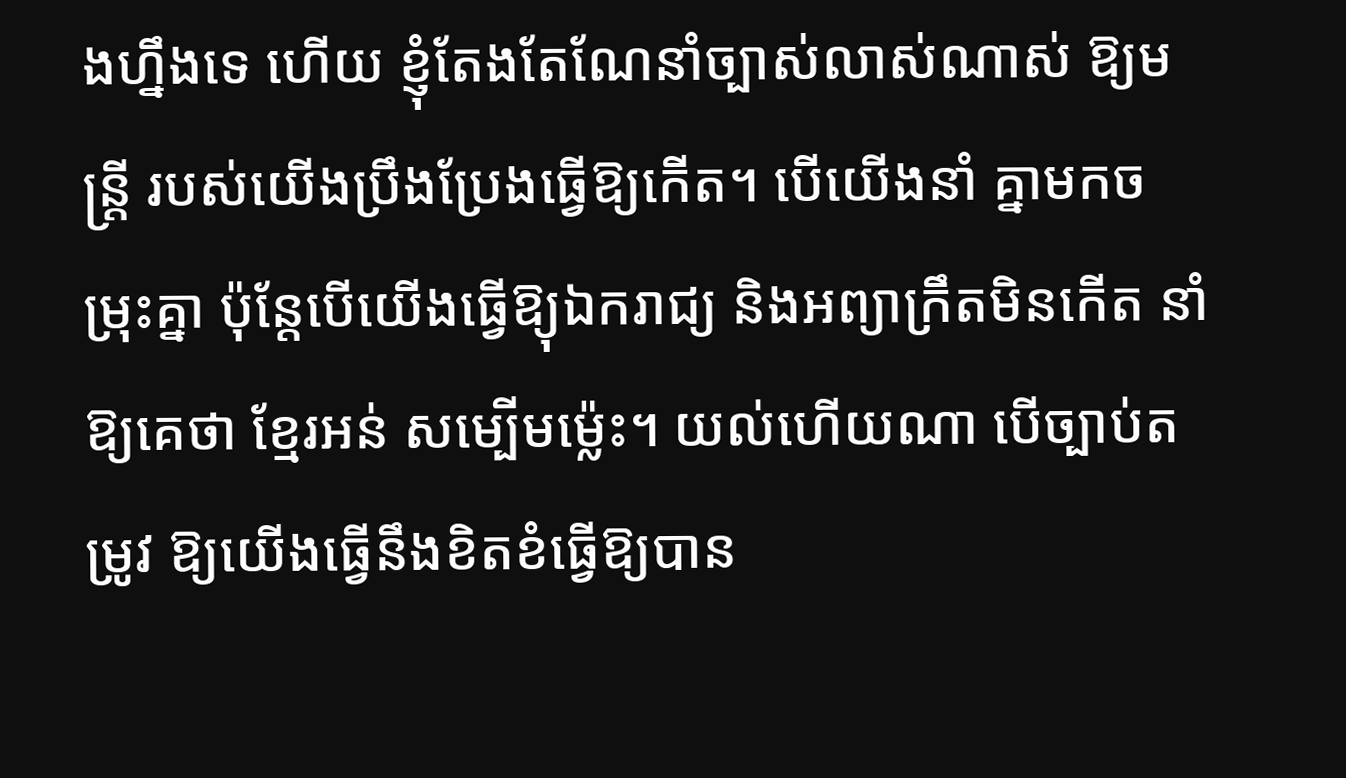ងហ្នឹងទេ ហើយ ខ្ញុំតែងតែណែនាំច្បាស់លាស់ណាស់ ឱ្យមន្ត្រី របស់យើងប្រឹងប្រែងធ្វើឱ្យកើត។ បើយើងនាំ គ្នាមកចម្រុះគ្នា ប៉ុន្តែបើយើងធ្វើឱ្យុឯករាជ្យ និងអព្យាក្រឹតមិនកើត នាំឱ្យគេថា ខ្មែរអន់ សម្បើមម៉្លេះ។ យល់ហើយណា បើច្បាប់តម្រូវ ឱ្យយើងធ្វើនឹងខិតខំធ្វើឱ្យបាន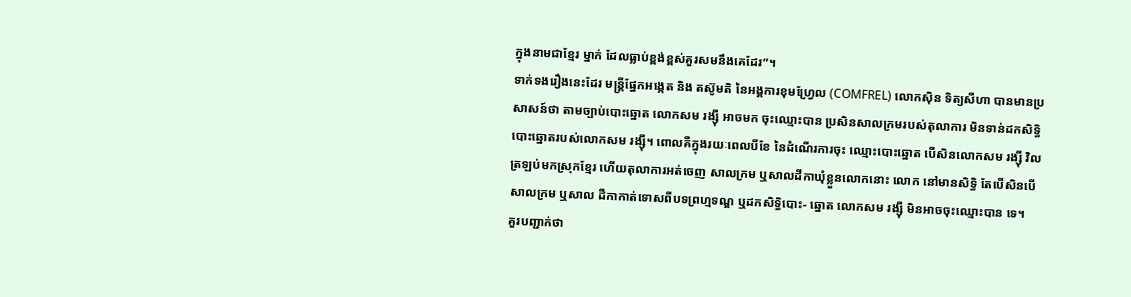ក្នុងនាមជាខ្មែរ ម្នាក់ ដែលធ្លាប់ខ្ពង់ខ្ពស់គួរសមនឹងគេដែរ”។
ទាក់ទងរឿងនេះដែរ មន្ត្រីផ្នែកអង្កេត និង តស៊ូមតិ នៃអង្គការខុមហ្វ្រែល (COMFREL) លោកស៊ិន ទិត្យសីហា បានមានប្រសាសន៍ថា តាមច្បាប់បោះឆ្នោត លោកសម រង្ស៊ី អាចមក ចុះឈ្មោះបាន ប្រសិនសាលក្រមរបស់តុលាការ មិនទាន់ដកសិទ្ធិបោះឆ្នោតរបស់លោកសម រង្ស៊ី។ ពោលគឺក្នុងរយៈពេលបីខែ នៃដំណើរការចុះ ឈ្មោះបោះឆ្នោត បើសិនលោកសម រង្ស៊ី វិល ត្រឡប់មកស្រុកខ្មែរ ហើយតុលាការអត់ចេញ សាលក្រម ឬសាលដីកាឃុំខ្លួនលោកនោះ លោក នៅមានសិទ្ធិ តែបើសិនបើសាលក្រម ឬសាល ដីកាកាត់ទោសពីបទព្រហ្មទណ្ឌ ឬដកសិទ្ធិបោះ- ឆ្នោត លោកសម រង្ស៊ី មិនអាចចុះឈ្មោះបាន ទេ។
គួរបញ្ជាក់ថា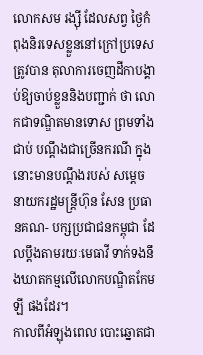លោកសម រង្ស៊ី ដែលសព្វ ថ្ងៃកំពុងនិរទេសខ្លួននៅក្រៅប្រទេស ត្រូវបាន តុលាការចេញដីកាបង្គាប់ឱ្យចាប់ខ្លួននិងបញ្ជាក់ ថា លោកជាទណ្ឌិតមានទោស ព្រមទាំងជាប់ បណ្តឹងជាច្រើនករណី ក្នុងនោះមានបណ្តឹងរបស់ សម្តេចនាយករដ្ឋមន្ត្រីហ៊ុន សែន ប្រធានគណ- បក្សប្រជាជនកម្ពុជា ដែលប្តឹងតាមរយៈមេធាវី ទាក់ទងនឹងឃាតកម្មលើលោកបណ្ឌិតកែម ឡី ផងដែរ។
កាលពីអំឡុងពេល បោះឆ្នោតជា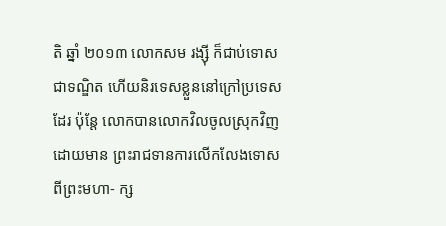តិ ឆ្នាំ ២០១៣ លោកសម រង្ស៊ី ក៏ជាប់ទោសជាទណ្ឌិត ហើយនិរទេសខ្លួននៅក្រៅប្រទេសដែរ ប៉ុន្តែ លោកបានលោកវិលចូលស្រុកវិញ ដោយមាន ព្រះរាជទានការលើកលែងទោសពីព្រះមហា- ក្ស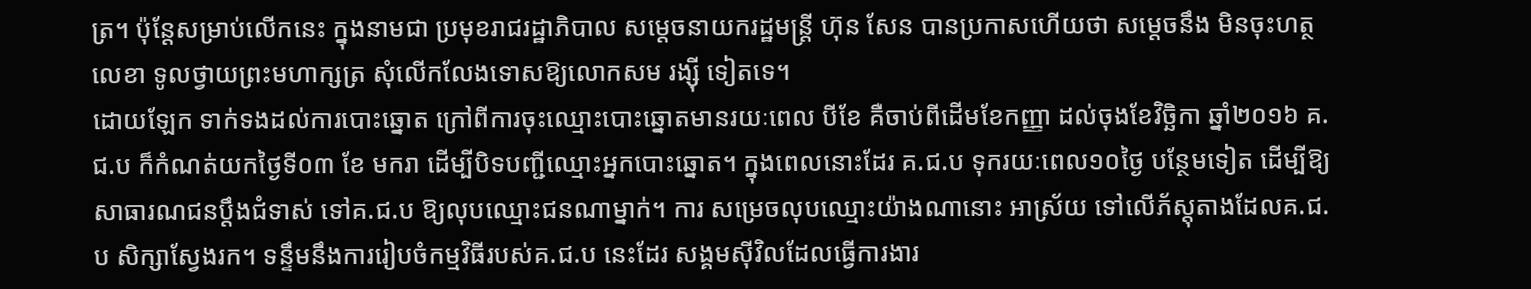ត្រ។ ប៉ុន្តែសម្រាប់លើកនេះ ក្នុងនាមជា ប្រមុខរាជរដ្ឋាភិបាល សម្តេចនាយករដ្ឋមន្ត្រី ហ៊ុន សែន បានប្រកាសហើយថា សម្តេចនឹង មិនចុះហត្ថលេខា ទូលថ្វាយព្រះមហាក្សត្រ សុំលើកលែងទោសឱ្យលោកសម រង្ស៊ី ទៀតទេ។
ដោយឡែក ទាក់ទងដល់ការបោះឆ្នោត ក្រៅពីការចុះឈ្មោះបោះឆ្នោតមានរយៈពេល បីខែ គឺចាប់ពីដើមខែកញ្ញា ដល់ចុងខែវិច្ឆិកា ឆ្នាំ២០១៦ គ.ជ.ប ក៏កំណត់យកថ្ងៃទី០៣ ខែ មករា ដើម្បីបិទបញ្ជីឈ្មោះអ្នកបោះឆ្នោត។ ក្នុងពេលនោះដែរ គ.ជ.ប ទុករយៈពេល១០ថ្ងៃ បន្ថែមទៀត ដើម្បីឱ្យសាធារណជនប្តឹងជំទាស់ ទៅគ.ជ.ប ឱ្យលុបឈ្មោះជនណាម្នាក់។ ការ សម្រេចលុបឈ្មោះយ៉ាងណានោះ អាស្រ័យ ទៅលើភ័ស្តុតាងដែលគ.ជ.ប សិក្សាស្វែងរក។ ទន្ទឹមនឹងការរៀបចំកម្មវិធីរបស់គ.ជ.ប នេះដែរ សង្គមស៊ីវិលដែលធ្វើការងារ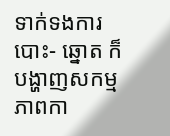ទាក់ទងការបោះ- ឆ្នោត ក៏បង្ហាញសកម្មភាពកា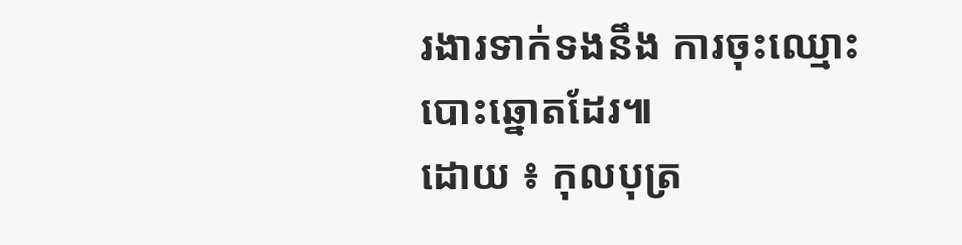រងារទាក់ទងនឹង ការចុះឈ្មោះបោះឆ្នោតដែរ៕
ដោយ ៖ កុលបុត្រ